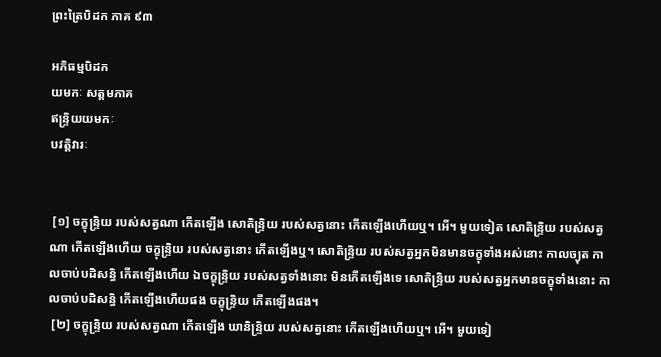ព្រះត្រៃបិដក ភាគ ៩៣

អភិធម្មបិដក
យមកៈ សត្តមភាគ
ឥន្ទ្រិយយមកៈ
បវត្តិវារៈ


 [១] ចក្ខុន្ទ្រិយ របស់សត្វណា កើតឡើង សោតិន្ទ្រិយ របស់សត្វនោះ កើតឡើងហើយឬ។ អើ។ មួយទៀត សោតិន្ទ្រិយ របស់សត្វណា កើតឡើងហើយ ចក្ខុន្ទ្រិយ របស់សត្វនោះ កើតឡើងឬ។ សោតិន្ទ្រិយ របស់សត្វអ្នកមិនមានចក្ខុទាំងអស់នោះ កាលច្យុត កាលចាប់បដិសន្ធិ កើតឡើងហើយ ឯចក្ខុន្ទ្រិយ របស់សត្វទាំងនោះ មិនកើតឡើងទេ សោតិន្ទ្រិយ របស់សត្វអ្នកមានចក្ខុទាំងនោះ កាលចាប់បដិសន្ធិ កើតឡើងហើយផង ចក្ខុន្ទ្រិយ កើតឡើងផង។
 [២] ចក្ខុន្ទ្រិយ របស់សត្វណា កើតឡើង ឃានិន្ទ្រិយ របស់សត្វនោះ កើតឡើងហើយឬ។ អើ។ មួយទៀ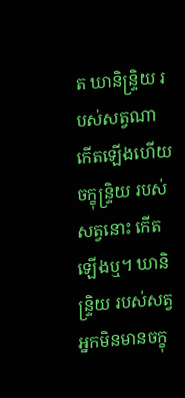ត ឃានិន្ទ្រិយ របស់សត្វណា កើតឡើងហើយ ចក្ខុន្ទ្រិយ របស់សត្វនោះ កើតឡើងឬ។ ឃានិន្ទ្រិយ របស់សត្វអ្នកមិនមានចក្ខុ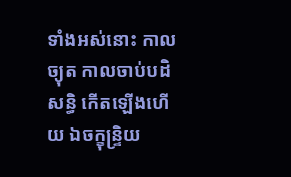ទាំងអស់នោះ កាលច្យុត កាលចាប់បដិសន្ធិ កើតឡើងហើយ ឯចក្ខុន្ទ្រិយ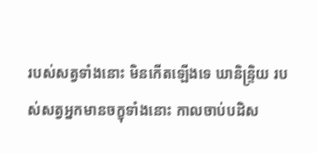របស់សត្វទាំងនោះ មិនកើតឡើងទេ ឃានិន្ទ្រិយ របស់សត្វអ្នកមានចក្ខុទាំងនោះ កាលចាប់បដិស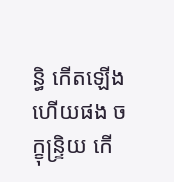ន្ធិ កើតឡើងហើយផង ចក្ខុន្ទ្រិយ កើ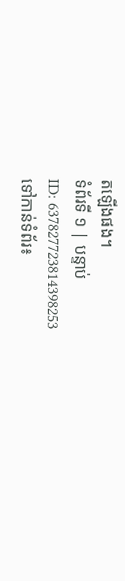តឡើងផង។
ទំព័រទី ១ | បន្ទាប់
ID: 637827723814398253
ទៅកាន់ទំព័រ៖